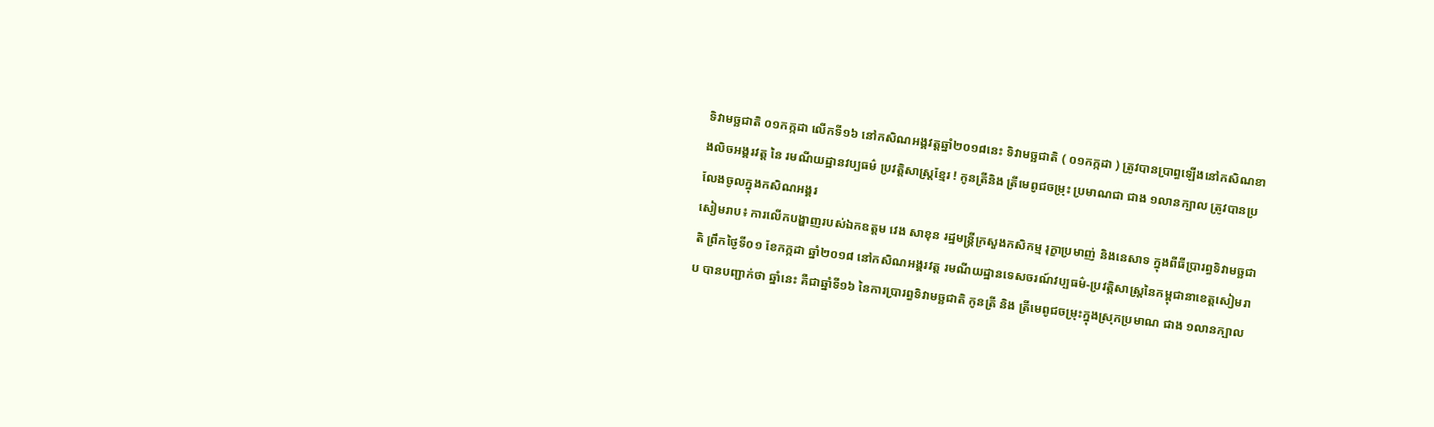ទិវាមច្ឆជាតិ ០១កក្កដា លើកទី១៦ នៅកសិណអង្គវត្តឆ្នាំ២០១៨នេះ ទិវាមច្ឆជាតិ ( ០១កក្កដា ) ត្រូវបានប្រាព្ធឡើងនៅកសិណខាងលិចអង្គរវត្ត នៃ រមណីយដ្ឋានវប្បធម៌ ប្រវត្តិសាស្រ្តខ្មែរ ! កូនត្រីនិង ត្រីមេពូជចម្រុះ ប្រមាណជា ជាង ១លានក្បាល ត្រូវបានប្រលែងចូលក្នុងកសិណអង្គរ
សៀមរាប៖ ការលើកបង្ហាញរបស់ឯកឧត្តម វេង សាខុន រដ្ឋមន្រ្តីក្រសួងកសិកម្ម រុក្ខាប្រមាញ់ និងនេសាទ ក្នុងពីធីប្រារព្ធទិវាមច្ឆជាតិ ព្រឹកថ្ងៃទី០១ ខែកក្កដា ឆ្នាំ២០១៨ នៅកសិណអង្គរវត្ត រមណីយដ្ឋានទេសចរណ៍វប្បធម៌-ប្រវត្តិសាស្រ្តនៃកម្ពុជានាខេត្តសៀមរាប បានបញ្ជាក់ថា ឆ្នាំនេះ គឺជាឆ្នាំទី១៦ នៃការប្រារព្ធទិវាមច្ឆជាតិ កូនត្រី និង ត្រីមេពូជចម្រុះក្នុងស្រុកប្រមាណ ជាង ១លានក្បាល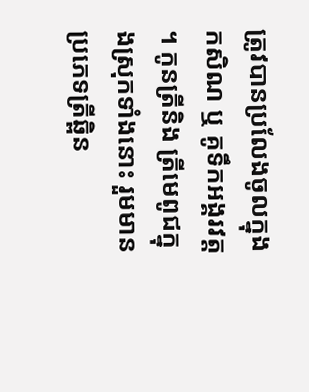ត្រូវបានប្រលែងចូលក្នុងកសិណ ឬ គូទឹកអង្គរវត្ត ។ កូនត្រីនិង ត្រីមេពូជក្នុងស្រុកទាំងនោះ រួមមានប្រភេទត្រីឆ្ពិន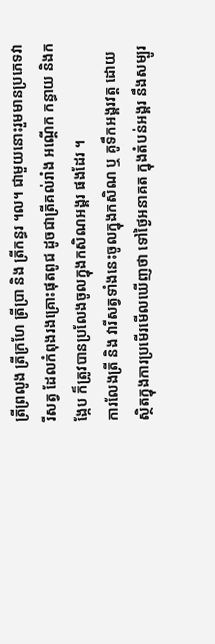ត្រីព្រលូង ត្រីក្រហែ ត្រីប្រា និង ត្រីកន្ធរ ។ល។ ជាមួយនោះរួមមានប្រភេទវារីសត្វ ដែលកំពុងរងគ្រោះផុតពូជ ដូចជាត្រីគល់រាំង អណ្តើក កន្ធាយ និងកង្កែប ក៏ត្រូវបានប្រលែងចូលក្នុងកសិណអង្គរ ផងដែរ ។
ការលែងត្រី និង វារីសត្វទាំងនេះចូលក្នុងកសិណ ឬ គូទឹកអង្គរវត្ត ដោយស្ថិតក្នុងការប្រមើរមើលឃើញថា ទៅថ្ងៃអនាគត ក្នុងតំបន់អង្គរ នឹងសម្បូរ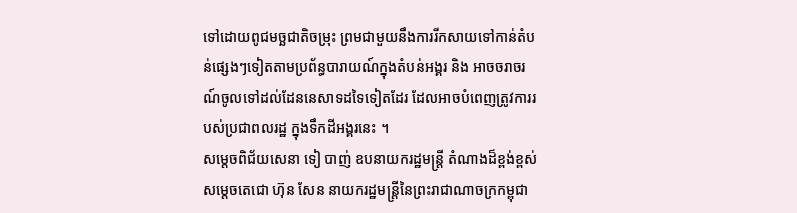ទៅដោយពូជមច្ឆជាតិចម្រុះ ព្រមជាមួយនឹងការរីកសាយទៅកាន់តំបន់ផ្សេងៗទៀតតាមប្រព័ន្ធបារាយណ៍ក្នុងតំបន់អង្គរ និង អាចចរាចរណ៍ចូលទៅដល់ដែននេសាទដទៃទៀតដែរ ដែលអាចបំពេញត្រូវការរបស់ប្រជាពលរដ្ឋ ក្នុងទឹកដីអង្គរនេះ ។
សម្តេចពិជ័យសេនា ទៀ បាញ់ ឧបនាយករដ្ឋមន្រ្តី តំណាងដ៏ខ្ពង់ខ្ពស់ សម្តេចតេជោ ហ៊ុន សែន នាយករដ្ឋមន្រ្តីនៃព្រះរាជាណាចក្រកម្ពុជា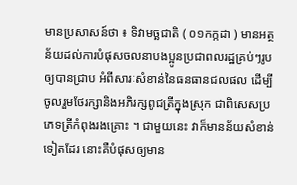មានប្រសាសន៍ថា ៖ ទិវាមច្ឆជាតិ ( ០១កក្កដា ) មានអត្ថន័យដល់ការបំផុសចលនាបងប្អូនប្រជាពលរដ្ឋគ្រប់ៗរូប ឲ្យបានជ្រាប អំពីសារៈសំខាន់នៃធនធានជលផល ដើម្បីចូលរួមថែរក្សានិងអភិរក្សពូជត្រីក្នុងស្រុក ជាពិសេសប្រភេទត្រីកំពុងរងគ្រោះ ។ ជាមួយនេះ វាក៏មានន័យសំខាន់ទៀតដែរ នោះគឺបំផុសឲ្យមាន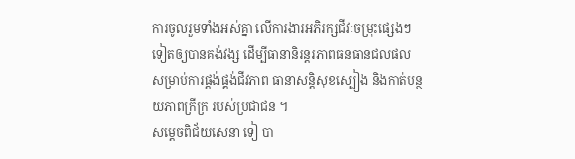ការចូលរួមទាំងអស់គ្នា លើការងារអភិរក្សជីវៈចម្រុះផ្សេងៗទៀតឲ្យបានគង់វង្ស ដើម្បីធានានិរន្តរភាពធនធានជលផល សម្រាប់ការផ្តង់ផ្គង់ជីវភាព ធានាសន្តិសុខស្បៀង និងកាត់បន្ថយភាពក្រីក្រ របស់ប្រជាជន ។
សម្តេចពិជ័យសេនា ទៀ បា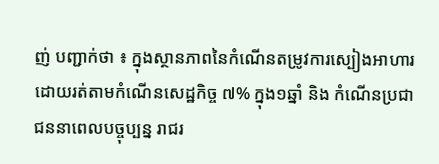ញ់ បញ្ជាក់ថា ៖ ក្នុងស្ថានភាពនៃកំណើនតម្រូវការស្បៀងអាហារ ដោយរត់តាមកំណើនសេដ្ឋកិច្ច ៧% ក្នុង១ឆ្នាំ និង កំណើនប្រជាជននាពេលបច្ចុប្បន្ន រាជរ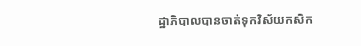ដ្ឋាភិបាលបានចាត់ទុកវិស័យកសិក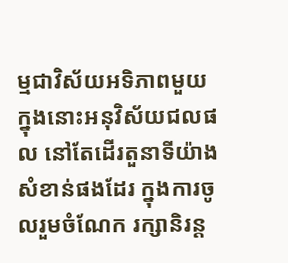ម្មជាវិស័យអទិភាពមួយ ក្នុងនោះអនុវិស័យជលផល នៅតែដើរតួនាទីយ៉ាងសំខាន់ផងដែរ ក្នុងការចូលរួមចំណែក រក្សានិរន្ត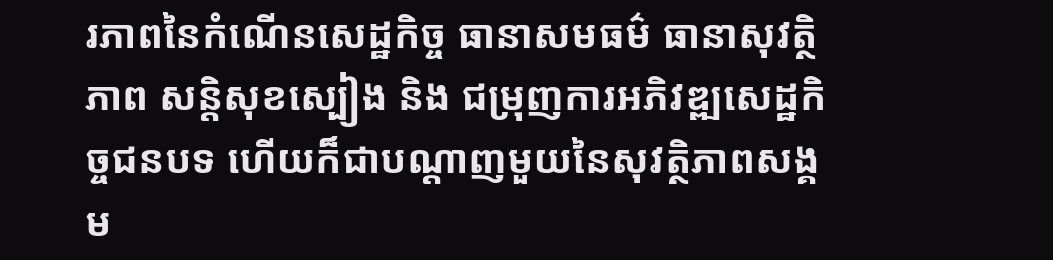រភាពនៃកំណើនសេដ្ឋកិច្ច ធានាសមធម៌ ធានាសុវត្ថិភាព សន្តិសុខស្បៀង និង ជម្រុញការអភិវឌ្ឍសេដ្ឋកិច្ចជនបទ ហើយក៏ជាបណ្តាញមួយនៃសុវត្ថិភាពសង្គម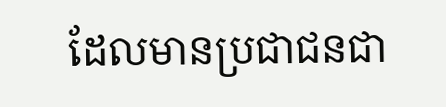ដែលមានប្រជាជនជា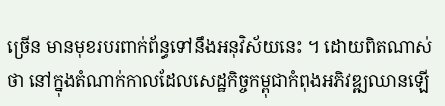ច្រើន មានមុខរបរពាក់ព័ន្ធទៅនឹងអនុវិស័យនេះ ។ ដោយពិតណាស់ថា នៅក្នុងតំណាក់កាលដែលសេដ្ឋកិច្ចកម្ពុជាកំពុងអភិវឌ្ឍឈានឡើ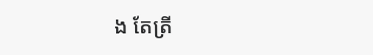ង តែត្រី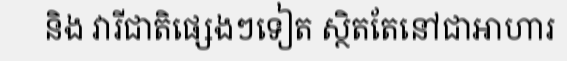និង វារីជាតិផ្សេងៗទៀត ស្ថិតតែនៅជាអាហារ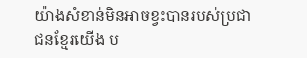យ៉ាងសំខាន់មិនអាចខ្វះបានរបស់ប្រជាជនខ្មែរយើង ប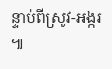ន្ទាប់ពីស្រូវ-អង្ករ ៕